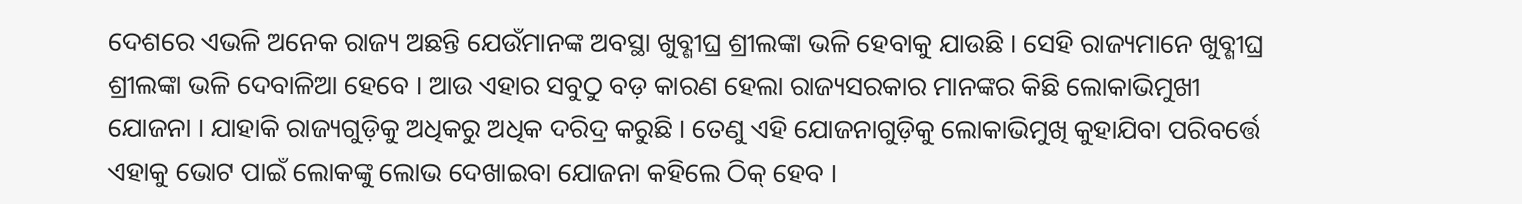ଦେଶରେ ଏଭଳି ଅନେକ ରାଜ୍ୟ ଅଛନ୍ତି ଯେଉଁମାନଙ୍କ ଅବସ୍ଥା ଖୁବ୍ଶୀଘ୍ର ଶ୍ରୀଲଙ୍କା ଭଳି ହେବାକୁ ଯାଉଛି । ସେହି ରାଜ୍ୟମାନେ ଖୁବ୍ଶୀଘ୍ର ଶ୍ରୀଲଙ୍କା ଭଳି ଦେବାଳିଆ ହେବେ । ଆଉ ଏହାର ସବୁଠୁ ବଡ଼ କାରଣ ହେଲା ରାଜ୍ୟସରକାର ମାନଙ୍କର କିଛି ଲୋକାଭିମୁଖୀ ଯୋଜନା । ଯାହାକି ରାଜ୍ୟଗୁଡ଼ିକୁ ଅଧିକରୁ ଅଧିକ ଦରିଦ୍ର କରୁଛି । ତେଣୁ ଏହି ଯୋଜନାଗୁଡ଼ିକୁ ଲୋକାଭିମୁଖି କୁହାଯିବା ପରିବର୍ତ୍ତେ ଏହାକୁ ଭୋଟ ପାଇଁ ଲୋକଙ୍କୁ ଲୋଭ ଦେଖାଇବା ଯୋଜନା କହିଲେ ଠିକ୍ ହେବ ।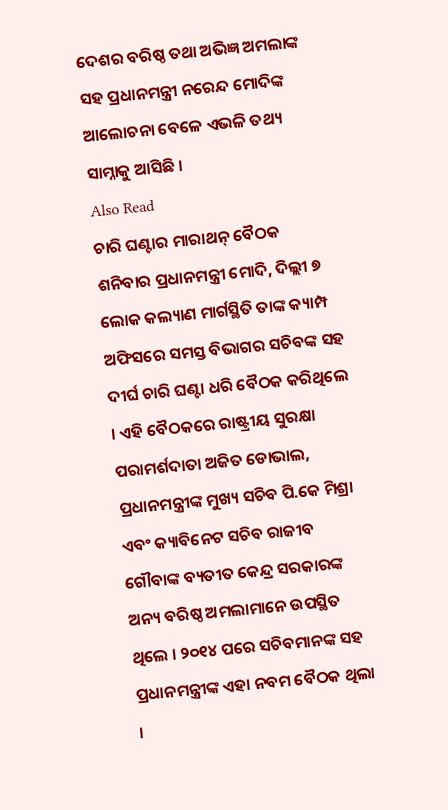ଦେଶର ବରିଷ୍ଠ ତଥା ଅଭିଜ୍ଞ ଅମଲାଙ୍କ ସହ ପ୍ରଧାନମନ୍ତ୍ରୀ ନରେନ୍ଦ ମୋଦିଙ୍କ ଆଲୋଚନା ବେଳେ ଏଭଳି ତଥ୍ୟ ସାମ୍ନାକୁ ଆସିଛି ।
Also Read
ଚାରି ଘଣ୍ଟାର ମାରାଥନ୍ ବୈଠକ
ଶନିବାର ପ୍ରଧାନମନ୍ତ୍ରୀ ମୋଦି, ଦିଲ୍ଲୀ ୭ ଲୋକ କଲ୍ୟାଣ ମାର୍ଗସ୍ଥିତି ତାଙ୍କ କ୍ୟାମ୍ପ ଅଫିସରେ ସମସ୍ତ ବିଭାଗର ସଚିବଙ୍କ ସହ ଦୀର୍ଘ ଚାରି ଘଣ୍ଟା ଧରି ବୈଠକ କରିଥିଲେ । ଏହି ବୈଠକରେ ରାଷ୍ଟ୍ରୀୟ ସୁରକ୍ଷା ପରାମର୍ଶଦାତା ଅଜିତ ଡୋଭାଲ, ପ୍ରଧାନମନ୍ତ୍ରୀଙ୍କ ମୁଖ୍ୟ ସଚିବ ପି.କେ ମିଶ୍ରା ଏବଂ କ୍ୟାବିନେଟ ସଚିବ ରାଜୀବ ଗୌବାଙ୍କ ବ୍ୟତୀତ କେନ୍ଦ୍ର ସରକାରଙ୍କ ଅନ୍ୟ ବରିଷ୍ଠ ଅମଲାମାନେ ଉପସ୍ଥିତ ଥିଲେ । ୨୦୧୪ ପରେ ସଚିବମାନଙ୍କ ସହ ପ୍ରଧାନମନ୍ତ୍ରୀଙ୍କ ଏହା ନବମ ବୈଠକ ଥିଲା ।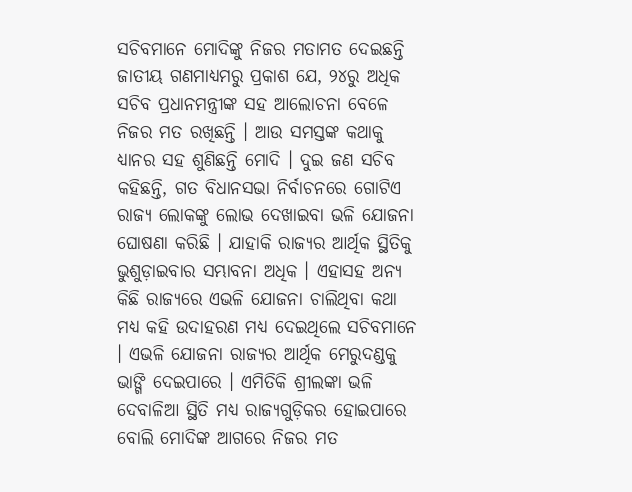ସଚିବମାନେ ମୋଦିଙ୍କୁ ନିଜର ମତାମତ ଦେଇଛନ୍ତି
ଜାତୀୟ ଗଣମାଧ୍ୟମରୁ ପ୍ରକାଶ ଯେ, ୨୪ରୁ ଅଧିକ ସଚିବ ପ୍ରଧାନମନ୍ତ୍ରୀଙ୍କ ସହ ଆଲୋଚନା ବେଳେ ନିଜର ମତ ରଖିଛନ୍ତି । ଆଉ ସମସ୍ତଙ୍କ କଥାକୁ ଧ୍ୟାନର ସହ ଶୁଣିଛନ୍ତି ମୋଦି । ଦୁଇ ଜଣ ସଚିବ କହିଛନ୍ତି, ଗତ ବିଧାନସଭା ନିର୍ବାଚନରେ ଗୋଟିଏ ରାଜ୍ୟ ଲୋକଙ୍କୁ ଲୋଭ ଦେଖାଇବା ଭଳି ଯୋଜନା ଘୋଷଣା କରିଛି । ଯାହାକି ରାଜ୍ୟର ଆର୍ଥିକ ସ୍ଥିତିକୁ ଭୁଶୁଡ଼ାଇବାର ସମ୍ଭାବନା ଅଧିକ । ଏହାସହ ଅନ୍ୟ କିଛି ରାଜ୍ୟରେ ଏଭଳି ଯୋଜନା ଚାଲିଥିବା କଥା ମଧ୍ୟ କହି ଉଦାହରଣ ମଧ୍ୟ ଦେଇଥିଲେ ସଚିବମାନେ । ଏଭଳି ଯୋଜନା ରାଜ୍ୟର ଆର୍ଥିକ ମେରୁଦଣ୍ଡକୁ ଭାଙ୍ଗି ଦେଇପାରେ । ଏମିତିକି ଶ୍ରୀଲଙ୍କା ଭଳି ଦେବାଳିଆ ସ୍ଥିତି ମଧ୍ୟ ରାଜ୍ୟଗୁଡ଼ିକର ହୋଇପାରେ ବୋଲି ମୋଦିଙ୍କ ଆଗରେ ନିଜର ମତ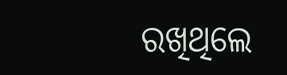ରଖିଥିଲେ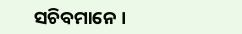ସଚିବମାନେ ।